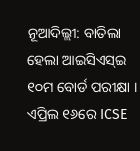ନୂଆଦିଲ୍ଲୀ: ବାତିଲା ହେଲା ଆଇସିଏସ୍ଇ ୧୦ମ ବୋର୍ଡ ପରୀକ୍ଷା । ଏପ୍ରିଲ ୧୬ରେ ICSE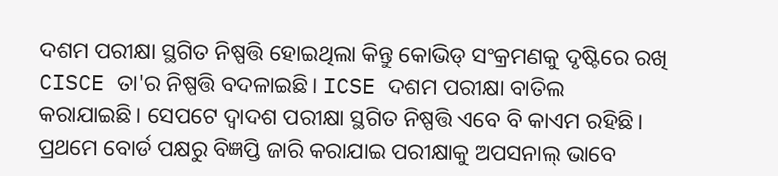ଦଶମ ପରୀକ୍ଷା ସ୍ଥଗିତ ନିଷ୍ପତ୍ତି ହୋଇଥିଲା କିନ୍ତୁ କୋଭିଡ୍ ସଂକ୍ରମଣକୁ ଦୃଷ୍ଟିରେ ରଖି CISCE ତା'ର ନିଷ୍ପତ୍ତି ବଦଳାଇଛି। ICSE ଦଶମ ପରୀକ୍ଷା ବାତିଲ କରାଯାଇଛି। ସେପଟେ ଦ୍ୱାଦଶ ପରୀକ୍ଷା ସ୍ଥଗିତ ନିଷ୍ପତ୍ତି ଏବେ ବି କାଏମ ରହିଛି।
ପ୍ରଥମେ ବୋର୍ଡ ପକ୍ଷରୁ ବିଜ୍ଞପ୍ତି ଜାରି କରାଯାଇ ପରୀକ୍ଷାକୁ ଅପସନାଲ୍ ଭାବେ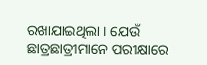ରଖାଯାଇଥିଲା । ଯେଉଁ ଛାତ୍ରଛାତ୍ରୀମାନେ ପରୀକ୍ଷାରେ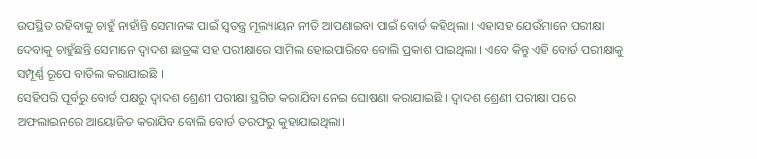ଉପସ୍ଥିତ ରହିବାକୁ ଚାହୁଁ ନାହାଁନ୍ତି ସେମାନଙ୍କ ପାଇଁ ସ୍ୱତନ୍ତ୍ର ମୂଲ୍ୟାୟନ ନୀତି ଆପଣାଇବା ପାଇଁ ବୋର୍ଡ କହିଥିଲା । ଏହାସହ ଯେଉଁମାନେ ପରୀକ୍ଷା ଦେବାକୁ ଚାହୁଁଛନ୍ତି ସେମାନେ ଦ୍ୱାଦଶ ଛାତ୍ରଙ୍କ ସହ ପରୀକ୍ଷାରେ ସାମିଲ ହୋଇପାରିବେ ବୋଲି ପ୍ରକାଶ ପାଇଥିଲା । ଏବେ କିନ୍ତୁ ଏହି ବୋର୍ଡ ପରୀକ୍ଷାକୁ ସମ୍ପୂର୍ଣ୍ଣ ରୂପେ ବାତିଲ କରାଯାଇଛି ।
ସେହିପରି ପୂର୍ବରୁ ବୋର୍ଡ ପକ୍ଷରୁ ଦ୍ୱାଦଶ ଶ୍ରେଣୀ ପରୀକ୍ଷା ସ୍ଥଗିତ କରାଯିବା ନେଇ ଘୋଷଣା କରାଯାଇଛି । ଦ୍ୱାଦଶ ଶ୍ରେଣୀ ପରୀକ୍ଷା ପରେ ଅଫଲାଇନରେ ଆୟୋଜିତ କରାଯିବ ବୋଲି ବୋର୍ଡ ତରଫରୁ କୁହାଯାଇଥିଲା।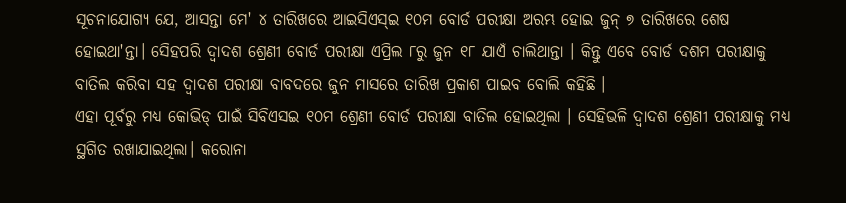ସୂଚନାଯୋଗ୍ୟ ଯେ, ଆସନ୍ତା ମେ' ୪ ତାରିଖରେ ଆଇସିଏସ୍ଇ ୧୦ମ ବୋର୍ଡ ପରୀକ୍ଷା ଅରମ୍ଭ ହୋଇ ଜୁନ୍ ୭ ତାରିଖରେ ଶେଷ ହୋଇଥା'ନ୍ତା। ସେିହପରି ଦ୍ୱାଦଶ ଶ୍ରେଣୀ ବୋର୍ଡ ପରୀକ୍ଷା ଏପ୍ରିଲ ୮ରୁ ଜୁନ ୧୮ ଯାଏଁ ଚାଲିଥାନ୍ତା । କିନ୍ତୁ ଏବେ ବୋର୍ଡ ଦଶମ ପରୀକ୍ଷାକୁ ବାତିଲ କରିବା ସହ ଦ୍ୱାଦଶ ପରୀକ୍ଷା ବାବଦରେ ଜୁନ ମାସରେ ତାରିଖ ପ୍ରକାଶ ପାଇବ ବୋଲି କହିଛି ।
ଏହା ପୂର୍ବରୁ ମଧ୍ୟ କୋଭିଡ୍ ପାଇଁ ସିବିଏସଇ ୧୦ମ ଶ୍ରେଣୀ ବୋର୍ଡ ପରୀକ୍ଷା ବାତିଲ ହୋଇଥିଲା । ସେହିଭଳି ଦ୍ୱାଦଶ ଶ୍ରେଣୀ ପରୀକ୍ଷାକୁ ମଧ୍ୟ ସ୍ଥଗିତ ରଖାଯାଇଥିଲା। କରୋନା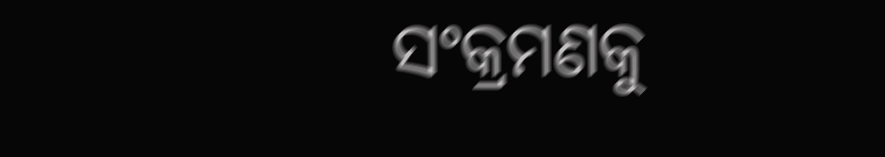ସଂକ୍ରମଣକୁ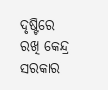ଦୃଷ୍ଟିରେ ରଖି କେନ୍ଦ୍ର ସରକାର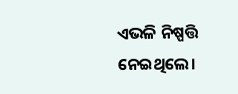ଏଭଳି ନିଷ୍ପତ୍ତି ନେଇଥିଲେ।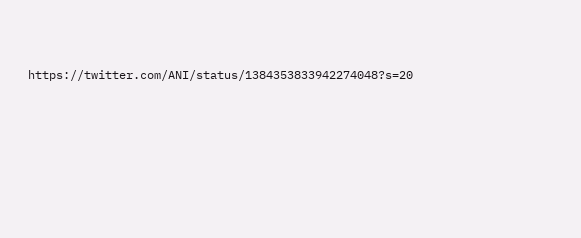https://twitter.com/ANI/status/1384353833942274048?s=20